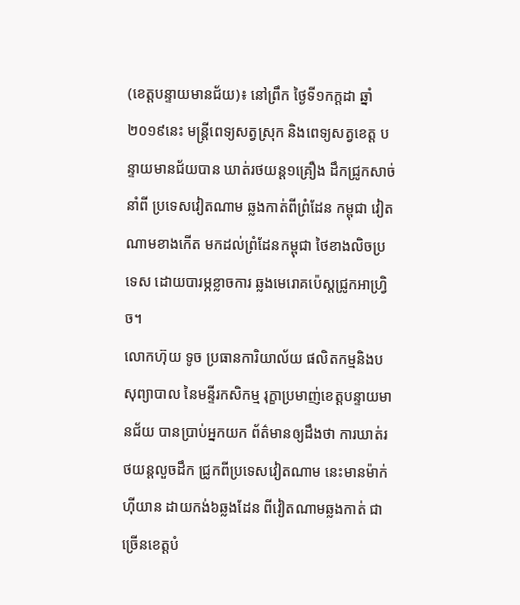(ខេត្តបន្ទាយមានជ័យ)៖ នៅព្រឹក ថ្ងៃទី១កក្តដា ឆ្នាំ២០១៩នេះ មន្ត្រីពេទ្យសត្វស្រុក និងពេទ្យសត្វខេត្ត បន្ទាយមានជ័យបាន ឃាត់រថយន្ត១គ្រឿង ដឹកជ្រូកសាច់នាំពី ប្រទេសវៀតណាម ឆ្លងកាត់ពីព្រំដែន កម្ពុជា វៀតណាមខាងកើត មកដល់ព្រំដែនកម្ពុជា ថៃខាងលិចប្រទេស ដោយបារម្ភខ្លាចការ ឆ្លងមេរោគប៉េស្តជ្រូកអាហ្វ្រិច។
លោកហ៊ុយ ទូច ប្រធានការិយាល័យ ផលិតកម្មនិងបសុព្យាបាល នៃមន្ទីរកសិកម្ម រុក្ខាប្រមាញ់ខេត្តបន្ទាយមានជ័យ បានប្រាប់អ្នកយក ព័ត៌មានឲ្យដឹងថា ការឃាត់រថយន្តលួចដឹក ជ្រូកពីប្រទេសវៀតណាម នេះមានម៉ាក់ហុីយាន ដាយកង់៦ឆ្លងដែន ពីវៀតណាមឆ្លងកាត់ ជាច្រើនខេត្តបំ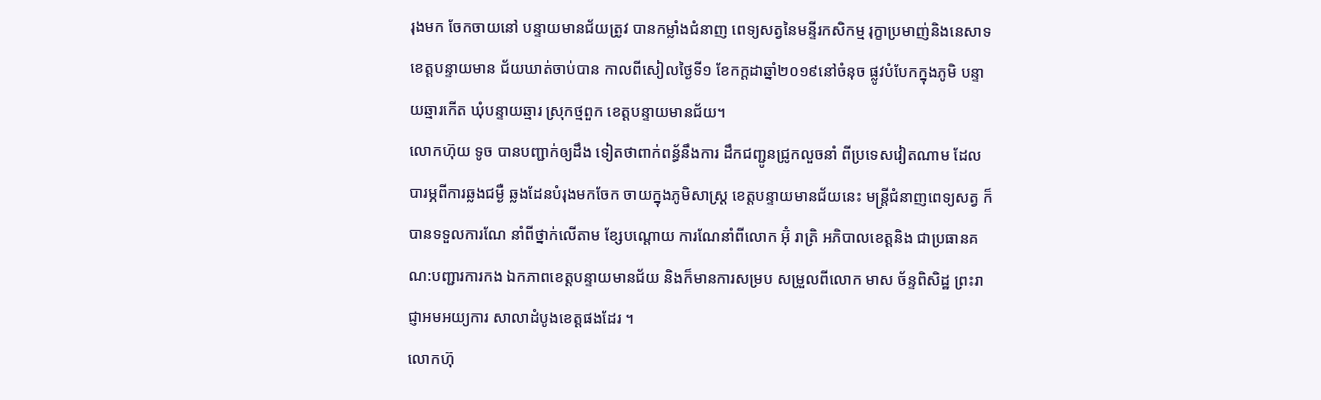រុងមក ចែកចាយនៅ បន្ទាយមានជ័យត្រូវ បានកម្លាំងជំនាញ ពេទ្យសត្វនៃមន្ទីរកសិកម្ម រុក្ខាប្រមាញ់និងនេសាទ ខេត្តបន្ទាយមាន ជ័យឃាត់ចាប់បាន កាលពីសៀលថ្ងៃទី១ ខែកក្ដដាឆ្នាំ២០១៩នៅចំនុច ផ្លូវបំបែកក្នុងភូមិ បន្ទាយឆ្មារកើត ឃុំបន្ទាយឆ្មារ ស្រុកថ្មពួក ខេត្តបន្ទាយមានជ័យ។
លោកហ៊ុយ ទូច បានបញ្ជាក់ឲ្យដឹង ទៀតថាពាក់ពន្ធ័នឹងការ ដឹកជញ្ជូនជ្រូកលួចនាំ ពីប្រទេសវៀតណាម ដែលបារម្ភពីការឆ្លងជម្ងឺ ឆ្លងដែនបំរុងមកចែក ចាយក្នុងភូមិសាស្រ្ត ខេត្តបន្ទាយមានជ័យនេះ មន្ត្រីជំនាញពេទ្យសត្វ ក៏បានទទួលការណែ នាំពីថ្នាក់លើតាម ខ្សែបណ្តោយ ការណែនាំពីលោក អ៊ុំ រាត្រិ អភិបាលខេត្តនិង ជាប្រធានគណ:បញ្ជារការកង ឯកភាពខេត្តបន្ទាយមានជ័យ និងក៏មានការសម្រប សម្រួលពីលោក មាស ច័ន្ទពិសិដ្ឋ ព្រះរាជ្ញាអមអយ្យការ សាលាដំបូងខេត្តផងដែរ ។
លោកហ៊ុ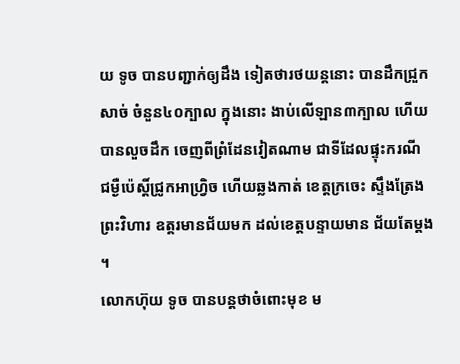យ ទូច បានបញ្ជាក់ឲ្យដឹង ទៀតថារថយន្តនោះ បានដឹកជ្រួកសាច់ ចំនួន៤០ក្បាល ក្នុងនោះ ងាប់លើឡាន៣ក្បាល ហើយបានលួចដឹក ចេញពីព្រំដែនវៀតណាម ជាទីដែលផ្ទុះករណី ជម្ងឺប៉េស្តិ៍ជ្រូកអាហ្វ្រិច ហើយឆ្លងកាត់ ខេត្តក្រចេះ ស្ទឹងត្រែង ព្រះវិហារ ឧត្តរមានជ័យមក ដល់ខេត្តបន្ទាយមាន ជ័យតែម្តង ។
លោកហ៊ុយ ទូច បានបន្តថាចំពោះមុខ ម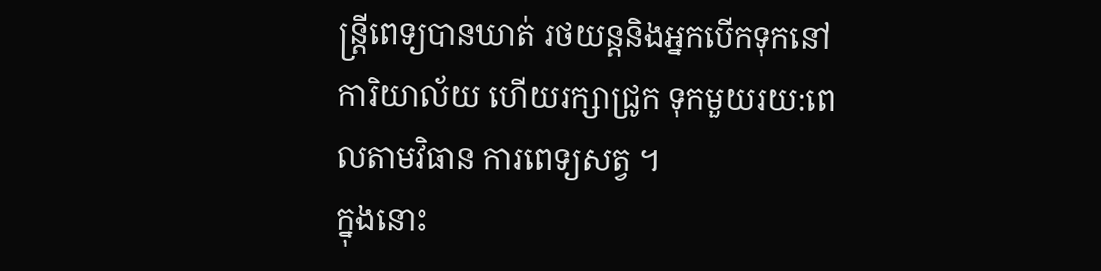ន្ត្រីពេទ្យបានឃាត់ រថយន្តនិងអ្នកបើកទុកនៅការិយាល័យ ហើយរក្សាជ្រូក ទុកមួយរយ:ពេលតាមវិធាន ការពេទ្យសត្វ ។
ក្នុងនោះ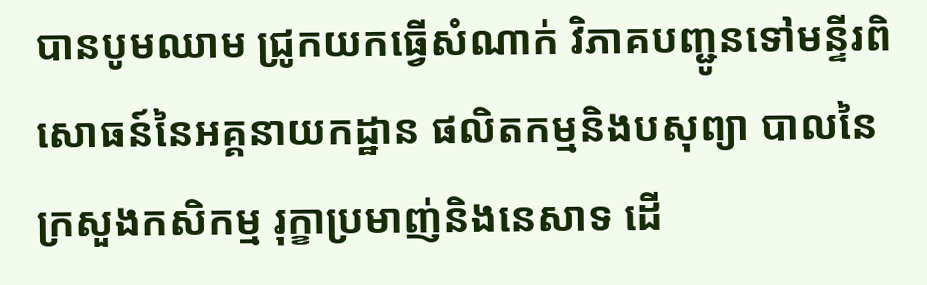បានបូមឈាម ជ្រូកយកធ្វើសំណាក់ វិភាគបញ្ជូនទៅមន្ទីរពិ សោធន៍នៃអគ្គនាយកដ្ឋាន ផលិតកម្មនិងបសុព្យា បាលនៃក្រសួងកសិកម្ម រុក្ខាប្រមាញ់និងនេសាទ ដើ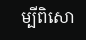ម្បីពិសោ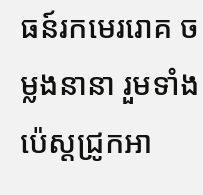ធន៍រកមេររោគ ចម្លងនានា រួមទាំងប៉េស្តជ្រូកអា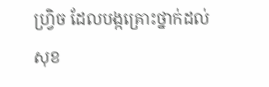ហ្វ្រិច ដែលបង្កគ្រោះថ្នាក់ដល់ សុខ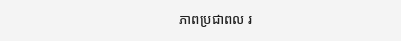ភាពប្រជាពល រ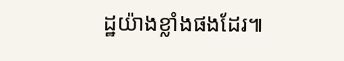ដ្ឋយ៉ាងខ្លាំងផងដែរ៕